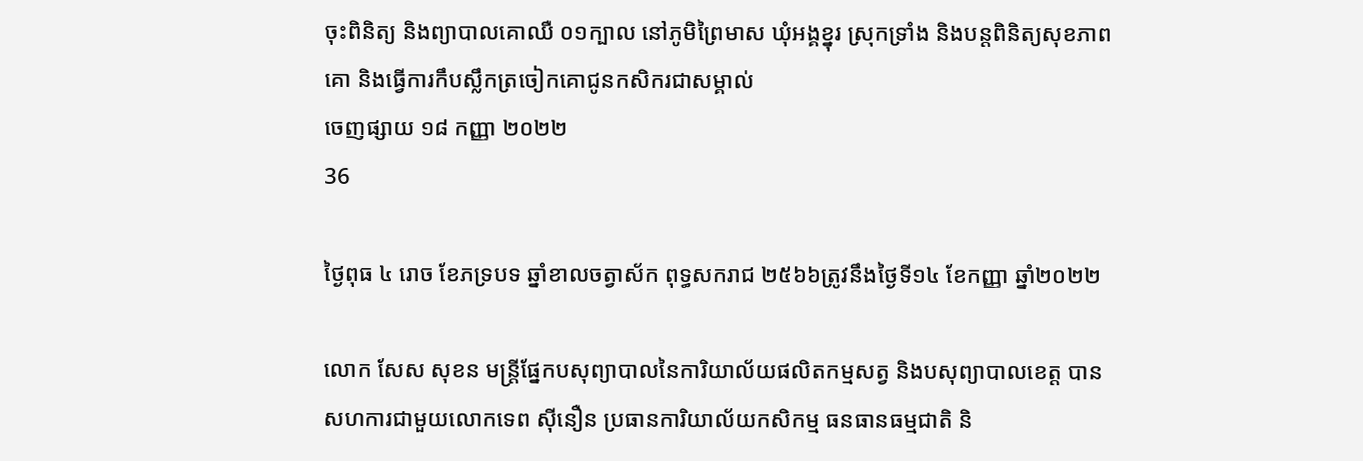ចុះពិនិត្យ និងព្យាបាលគោឈឺ ០១ក្បាល នៅភូមិព្រៃមាស ឃុំអង្គខ្នុរ ស្រុកទ្រាំង និងបន្តពិនិត្យសុខភាពគោ និងធ្វើការកឹបស្លឹកត្រចៀកគោជូនកសិករជាសម្គាល់
ចេញផ្សាយ ១៨ កញ្ញា ២០២២
36

ថ្ងៃពុធ ៤ រោច ខែភទ្របទ ឆ្នាំខាលចត្វាស័ក ពុទ្ធសករាជ ២៥៦៦ត្រូវនឹងថ្ងៃទី១៤ ខែកញ្ញា ឆ្នាំ២០២២

លោក សែស សុខន មន្រ្តីផ្នែកបសុព្យាបាលនៃការិយាល័យផលិតកម្មសត្វ និងបសុព្យាបាលខេត្ត បានសហការជាមួយលោកទេព សុីនឿន ប្រធានការិយាល័យកសិកម្ម ធនធានធម្មជាតិ និ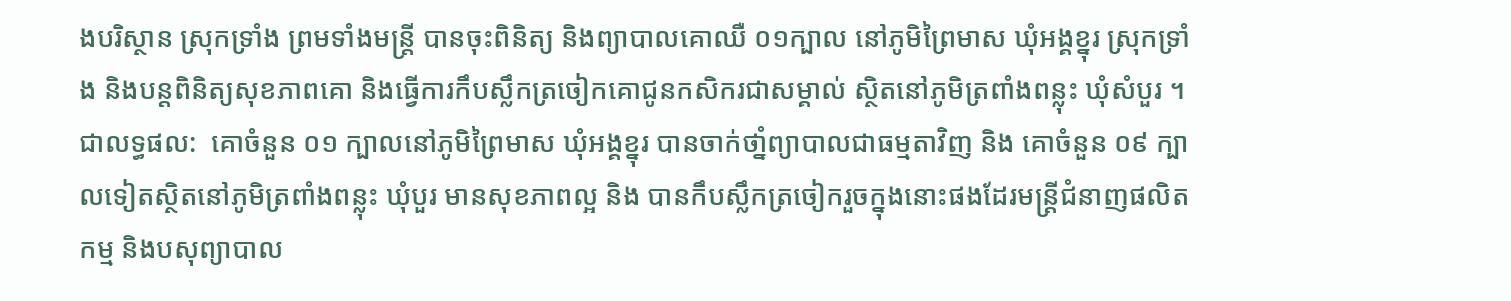ងបរិស្ថាន ស្រុកទ្រាំង ព្រមទាំងមន្ត្រី បានចុះពិនិត្យ និងព្យាបាលគោឈឺ ០១ក្បាល នៅភូមិព្រៃមាស ឃុំអង្គខ្នុរ ស្រុកទ្រាំង និងបន្តពិនិត្យសុខភាពគោ និងធ្វើការកឹបស្លឹកត្រចៀកគោជូនកសិករជាសម្គាល់ ស្ថិតនៅភូមិត្រពាំងពន្លុះ ឃុំសំបួរ ។  ជាលទ្ធផល:  គោចំនួន ០១ ក្បាលនៅភូមិព្រៃមាស ឃុំអង្គខ្នុរ បានចាក់ថាំ្នព្យាបាលជាធម្មតាវិញ និង គោចំនួន ០៩ ក្បាលទៀតស្ថិតនៅភូមិត្រពាំងពន្លុះ ឃុំបួរ មានសុខភាពល្អ និង បានកឹបស្លឹកត្រចៀករួចក្នុងនោះផងដែរមន្ត្រីជំនាញផលិតកម្ម និងបសុព្យាបាល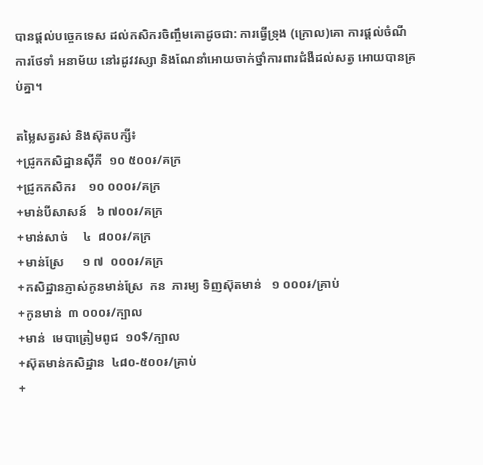បានផ្តល់បច្ចេកទេស ដល់កសិករចិញ្ចឹមគោដូចជា: ការធ្វើទ្រុង (ក្រោល)គោ ការផ្តល់ចំណី ការថែទាំ អនាម័យ នៅរដូវវស្សា និងណែនាំអោយចាក់ថ្នាំការពារជំងឺដល់សត្វ អោយបានគ្រប់គ្នា។

តម្លៃសត្វរស់ និងស៊ុតបក្សី៖
+ជ្រូកកសិដ្ឋានសុីភី  ១០ ៥០០៛/គក្រ
+ជ្រូកកសិករ    ១០ ០០០៛/គក្រ
+មាន់បីសាសន៍   ៦ ៧០០៛/គក្រ
+មាន់សាច់     ៤  ៨០០៛/គក្រ
+មាន់ស្រែ      ១ ៧  ០០០៛/គក្រ
+កសិដ្ឋានភ្ញាស់កូនមាន់ស្រែ  កន  ភារម្យ ទិញស៊ុតមាន់   ១ ០០០៛/គ្រាប់
+កូនមាន់  ៣ ០០០៛/ក្បាល
+មាន់  មេបាត្រៀមពូជ  ១០$/ក្បាល
+ស៊ុតមាន់កសិដ្ឋាន  ៤៨០-៥០០៛/គ្រាប់
+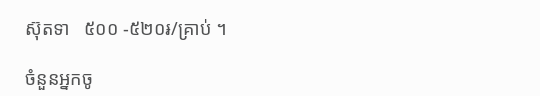ស៊ុតទា   ៥០០ -៥២០៛/គ្រាប់ ។

ចំនួនអ្នកចូ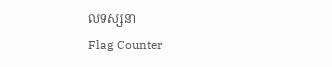លទស្សនា
Flag Counter